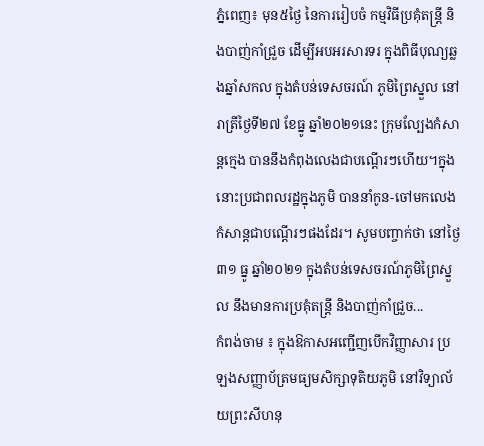ភ្នំពេញ៖ មុន៥ថ្ងៃ នៃការរៀបចំ កម្មវិធីប្រគុំតន្រ្តី និងបាញ់កាំជ្រួច ដើម្បីអបអរសារទរ ក្នុងពិធីបុណ្យឆ្លងឆ្នាំសកល ក្នុងតំបន់ទេសចរណ៍ ភូមិព្រៃស្នួល នៅរាត្រីថ្ងៃទី២៧ ខែធ្នូ ឆ្នាំ២០២១នេះ ក្រុមល្បែងកំសាន្ដក្មេង បាននឹងកំពុងលេងជាបណ្ដើរៗហើយ។ក្នុងនោះប្រជាពលរដ្ឋក្នុងភូមិ បាននាំកូន-ចៅមកលេងកំសាន្ដជាបណ្ដើរៗផងដែរ។ សូមបញ្ចាក់ថា នៅថ្ងៃ៣១ ធ្នូ ឆ្នាំ២០២១ ក្នុងតំបន់ទេសចរណ៍ភូមិព្រៃស្នួល នឹងមានការប្រគុំតន្រ្តី និងបាញ់កាំជ្រួច...
កំពង់ចាម ៖ ក្នុងឱកាសអញ្ជើញបើកវិញ្ញាសារ ប្រឡងសញ្ញាប័ត្រមធ្យមសិក្សាទុតិយភូមិ នៅវិទ្យាល័យព្រះសីហនុ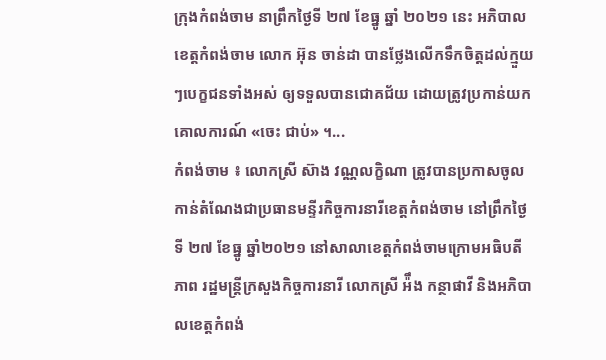ក្រុងកំពង់ចាម នាព្រឹកថ្ងៃទី ២៧ ខែធ្នូ ឆ្នាំ ២០២១ នេះ អភិបាលខេត្តកំពង់ចាម លោក អ៊ុន ចាន់ដា បានថ្លែងលើកទឹកចិត្តដល់ក្មួយៗបេក្ខជនទាំងអស់ ឲ្យទទួលបានជោគជ័យ ដោយត្រូវប្រកាន់យកគោលការណ៍ «ចេះ ជាប់» ។...
កំពង់ចាម ៖ លោកស្រី ស៊ាង វណ្ណលក្ខិណា ត្រូវបានប្រកាសចូលកាន់តំណែងជាប្រធានមន្ទីរកិច្ចការនារីខេត្តកំពង់ចាម នៅព្រឹកថ្ងៃទី ២៧ ខែធ្នូ ឆ្នាំ២០២១ នៅសាលាខេត្តកំពង់ចាមក្រោមអធិបតីភាព រដ្ឋមន្ត្រីក្រសួងកិច្ចការនារី លោកស្រី អ៉ឹង កន្ថាផាវី និងអភិបាលខេត្តកំពង់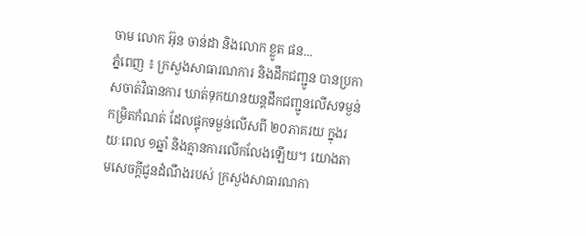ចាម លោក អ៊ុន ចាន់ដា និងលោក ខ្លូត ផន...
ភ្នំពេញ ៖ ក្រសួងសាធារណការ និងដឹកជញ្ជូន បានប្រកាសចាត់វិធានការ ឃាត់ទុកយានយន្តដឹកជញ្ជូនលើសទម្ងន់កម្រិតកំណត់ ដែលផ្ទុកទម្ងន់លើសពី ២០ភាគរយ ក្នុងរយៈពេល ១ឆ្នាំ និងគ្មានការលើកលែងឡើយ។ យោងតាមសេចក្តីជូនដំណឹងរបស់ ក្រសួងសាធារណកា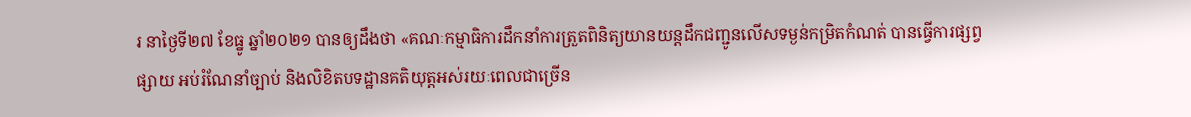រ នាថ្ងៃទី២៧ ខែធ្នូ ឆ្នាំ២០២១ បានឲ្យដឹងថា «គណៈកម្មាធិការដឹកនាំការត្រួតពិនិត្យយានយន្តដឹកជញ្ជូនលើសទម្ងន់កម្រិតកំណត់ បានធ្វើការផ្សព្វផ្សាយ អប់រំណែនាំច្បាប់ និងលិខិតបទដ្ឋានគតិយុត្តអស់រយៈពេលជាច្រើន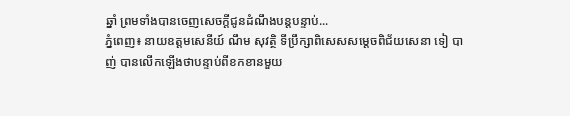ឆ្នាំ ព្រមទាំងបានចេញសេចក្តីជូនដំណឹងបន្តបន្ទាប់...
ភ្នំពេញ៖ នាយឧត្តមសេនីយ៍ ណឹម សុវត្ថិ ទីប្រឹក្សាពិសេសសម្តេចពិជ័យសេនា ទៀ បាញ់ បានលើកឡើងថាបន្ទាប់ពីខកខានមួយ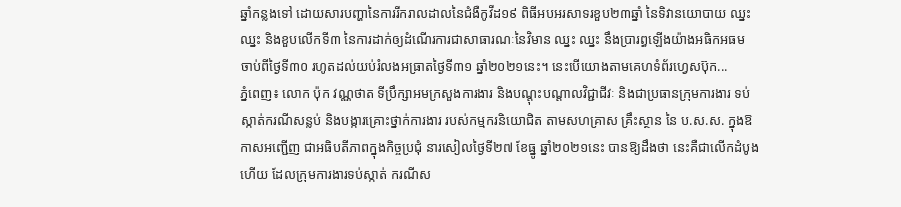ឆ្នាំកន្លងទៅ ដោយសារបញ្ហានៃការរីករាលដាលនៃជំងឺកូវីដ១៩ ពិធីអបអរសាទរខួប២៣ឆ្នាំ នៃទិវានយោបាយ ឈ្នះ ឈ្នះ និងខួបលើកទី៣ នៃការដាក់ឲ្យដំណើរការជាសាធារណៈនៃវិមាន ឈ្នះ ឈ្នះ នឹងប្រារព្ធឡើងយ៉ាងអធិកអធម ចាប់ពីថ្ងៃទី៣០ រហូតដល់យប់រំលងអធ្រាតថ្ងៃទី៣១ ឆ្នាំ២០២១នេះ។ នេះបើយោងតាមគេហទំព័រហ្វេសប៊ុក...
ភ្នំពេញ៖ លោក ប៉ុក វណ្ណថាត ទីប្រឹក្សាអមក្រសួងការងារ និងបណ្តុះបណ្តាលវិជ្ជាជីវៈ និងជាប្រធានក្រុមការងារ ទប់ស្កាត់ករណីសន្លប់ និងបង្ការគ្រោះថ្នាក់ការងារ របស់កម្មករនិយោជិត តាមសហគ្រាស គ្រឹះស្ថាន នៃ ប.ស.ស. ក្នុងឱកាសអញ្ជើញ ជាអធិបតីភាពក្នុងកិច្ចប្រជុំ នារសៀលថ្ងៃទី២៧ ខែធ្នូ ឆ្នាំ២០២១នេះ បានឱ្យដឹងថា នេះគឺជាលើកដំបូងហើយ ដែលក្រុមការងារទប់ស្កាត់ ករណីស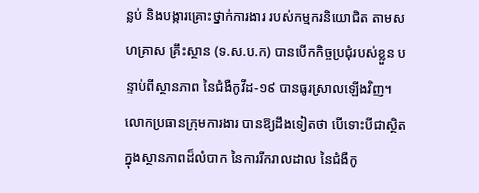ន្លប់ និងបង្ការគ្រោះថ្នាក់ការងារ របស់កម្មករនិយោជិត តាមសហគ្រាស គ្រឹះស្ថាន (ទ.ស.ប.ក) បានបើកកិច្ចប្រជុំរបស់ខ្លួន បន្ទាប់ពីស្ថានភាព នៃជំងឺកូវីដ-១៩ បានធូរស្រាលឡើងវិញ។ លោកប្រធានក្រុមការងារ បានឱ្យដឹងទៀតថា បើទោះបីជាស្ថិតក្នុងស្ថានភាពដ៏លំបាក នៃការរីករាលដាល នៃជំងឺកូ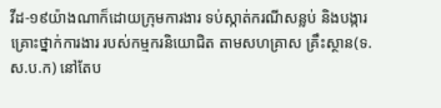វីដ-១៩យ៉ាងណាក៏ដោយក្រុមការងារ ទប់ស្កាត់ករណីសន្លប់ និងបង្ការគ្រោះថ្នាក់ការងារ របស់កម្មករនិយោជិត តាមសហគ្រាស គ្រឹះស្ថាន(ទ.ស.ប.ក) នៅតែប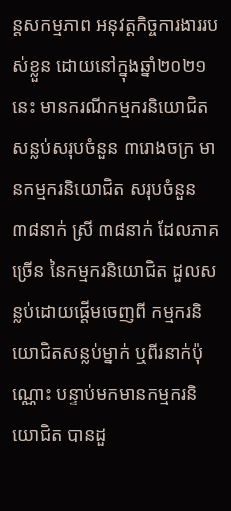ន្តសកម្មភាព អនុវត្តកិច្ចការងាររបស់ខ្លួន ដោយនៅក្នុងឆ្នាំ២០២១នេះ មានករណីកម្មករនិយោជិត សន្លប់សរុបចំនួន ៣រោងចក្រ មានកម្មករនិយោជិត សរុបចំនួន ៣៨នាក់ ស្រី ៣៨នាក់ ដែលភាគច្រើន នៃកម្មករនិយោជិត ដួលសន្លប់ដោយផ្តើមចេញពី កម្មករនិយោជិតសន្លប់ម្នាក់ ឬពីរនាក់ប៉ុណ្ណោះ បន្ទាប់មកមានកម្មករនិយោជិត បានដួ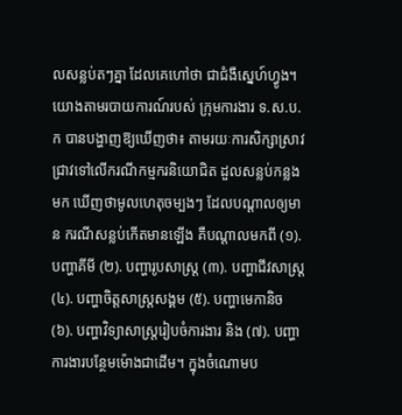លសន្លប់តៗគ្នា ដែលគេហៅថា ជាជំងឺស្នេហ៍ហ្វូង។ យោងតាមរបាយការណ៍របស់ ក្រុមការងារ ទ.ស.ប.ក បានបង្ហាញឱ្យឃើញថា៖ តាមរយៈការសិក្សាស្រាវជ្រាវទៅលើករណីកម្មករនិយោជិត ដួលសន្លប់កន្លងមក ឃើញថាមូលហេតុចម្បងៗ ដែលបណ្តាលឲ្យមាន ករណីសន្លប់កើតមានឡើង គឺបណ្តាលមកពី (១). បញ្ហាគីមី (២). បញ្ហារូបសាស្រ្ត (៣). បញ្ហាជីវសាស្ត្រ (៤). បញ្ហាចិត្តសាស្រ្តសង្គម (៥). បញ្ហាមេកានិច (៦). បញ្ហាវិទ្យាសាស្ត្ររៀបចំការងារ និង (៧). បញ្ហាការងារបន្ថែមម៉ោងជាដើម។ ក្នុងចំណោមប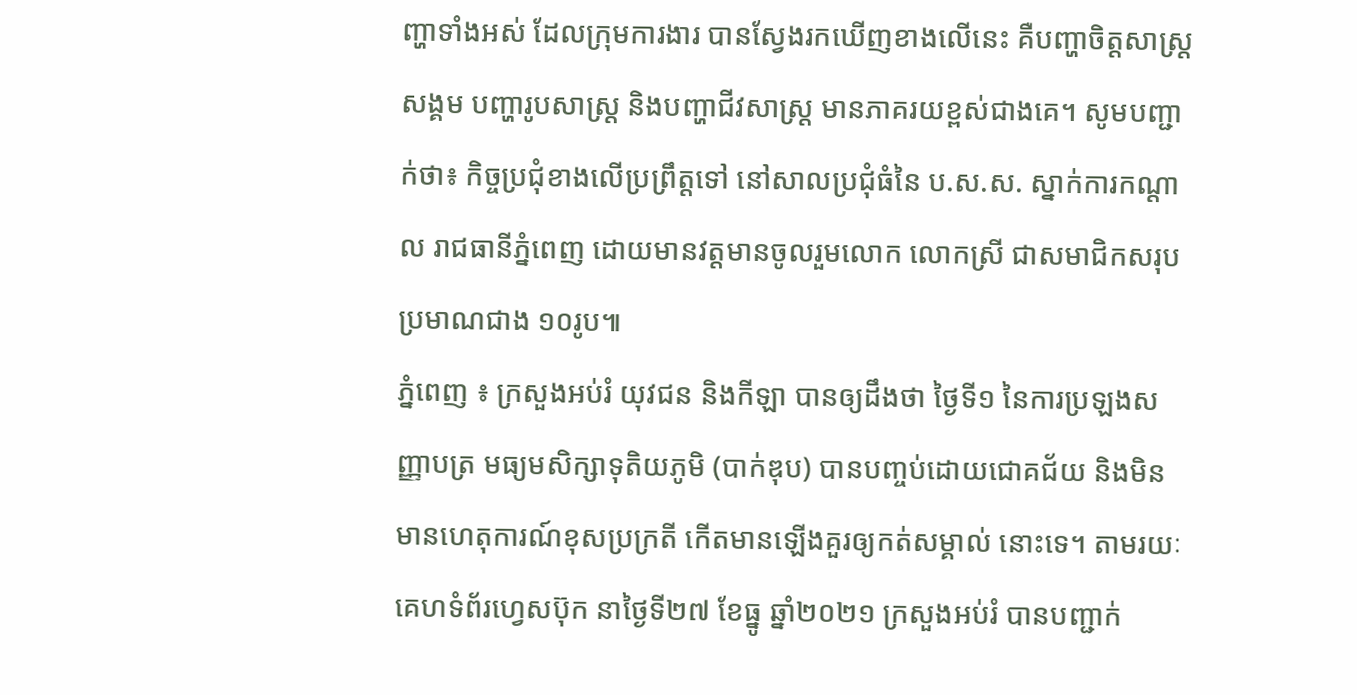ញ្ហាទាំងអស់ ដែលក្រុមការងារ បានស្វែងរកឃើញខាងលើនេះ គឺបញ្ហាចិត្តសាស្ត្រសង្គម បញ្ហារូបសាស្រ្ត និងបញ្ហាជីវសាស្រ្ត មានភាគរយខ្ពស់ជាងគេ។ សូមបញ្ជាក់ថា៖ កិច្ចប្រជុំខាងលើប្រព្រឹត្តទៅ នៅសាលប្រជុំធំនៃ ប.ស.ស. ស្នាក់ការកណ្ដាល រាជធានីភ្នំពេញ ដោយមានវត្តមានចូលរួមលោក លោកស្រី ជាសមាជិកសរុប ប្រមាណជាង ១០រូប៕
ភ្នំពេញ ៖ ក្រសួងអប់រំ យុវជន និងកីឡា បានឲ្យដឹងថា ថ្ងៃទី១ នៃការប្រឡងសញ្ញាបត្រ មធ្យមសិក្សាទុតិយភូមិ (បាក់ឌុប) បានបញ្ចប់ដោយជោគជ័យ និងមិនមានហេតុការណ៍ខុសប្រក្រតី កើតមានឡើងគួរឲ្យកត់សម្គាល់ នោះទេ។ តាមរយៈគេហទំព័រហ្វេសប៊ុក នាថ្ងៃទី២៧ ខែធ្នូ ឆ្នាំ២០២១ ក្រសួងអប់រំ បានបញ្ជាក់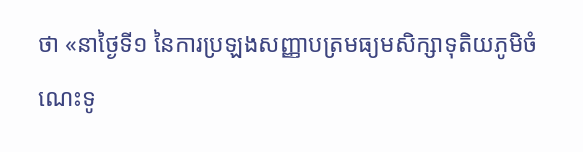ថា «នាថ្ងៃទី១ នៃការប្រឡងសញ្ញាបត្រមធ្យមសិក្សាទុតិយភូមិចំណេះទូ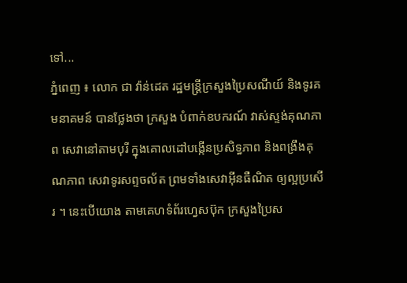ទៅ...
ភ្នំពេញ ៖ លោក ជា វ៉ាន់ដេត រដ្ឋមន្ដ្រីក្រសួងប្រៃសណីយ៍ និងទូរគមនាគមន៍ បានថ្លែងថា ក្រសួង បំពាក់ឧបករណ៍ វាស់ស្ទង់គុណភាព សេវានៅតាមបុរី ក្នុងគោលដៅបង្កើនប្រសិទ្ធភាព និងពង្រឹងគុណភាព សេវាទូរសព្ទចល័ត ព្រមទាំងសេវាអ៊ីនធឺណិត ឲ្យល្អប្រសើរ ។ នេះបើយោង តាមគេហទំព័រហ្វេសប៊ុក ក្រសួងប្រៃស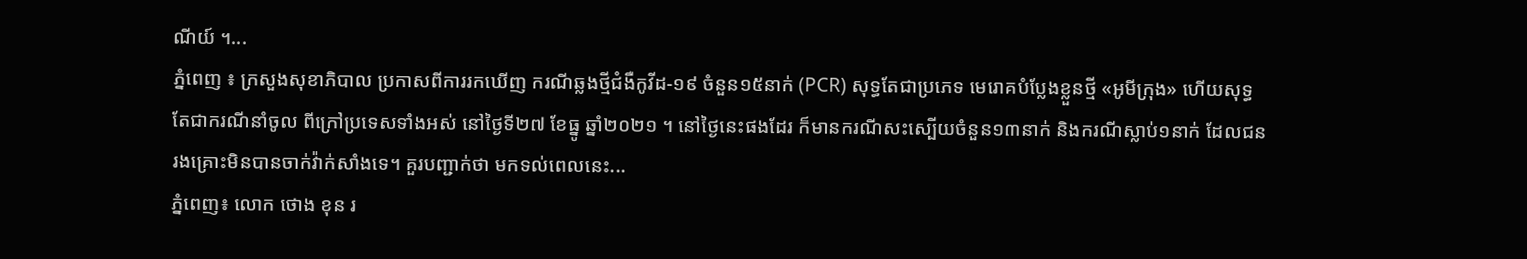ណីយ៍ ។...
ភ្នំពេញ ៖ ក្រសួងសុខាភិបាល ប្រកាសពីការរកឃើញ ករណីឆ្លងថ្មីជំងឺកូវីដ-១៩ ចំនួន១៥នាក់ (PCR) សុទ្ធតែជាប្រភេទ មេរោគបំប្លែងខ្លួនថ្មី «អូមីក្រុង» ហើយសុទ្ធតែជាករណីនាំចូល ពីក្រៅប្រទេសទាំងអស់ នៅថ្ងៃទី២៧ ខែធ្នូ ឆ្នាំ២០២១ ។ នៅថ្ងៃនេះផងដែរ ក៏មានករណីសះស្បើយចំនួន១៣នាក់ និងករណីស្លាប់១នាក់ ដែលជនរងគ្រោះមិនបានចាក់វ៉ាក់សាំងទេ។ គួរបញ្ជាក់ថា មកទល់ពេលនេះ...
ភ្នំពេញ៖ លោក ថោង ខុន រ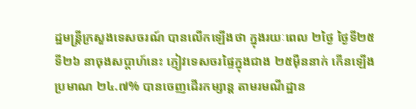ដ្ឋមន្រ្តីក្រសួងទេសចរណ៍ បានលើកឡើងថា ក្នុងរយៈពេល ២ថ្ងៃ ថ្ងៃទី២៥ ទី២៦ នាចុងសប្ដាហ៍នេះ ភ្ញៀវទេសចរផ្ទៃក្នុងជាង ២៥ម៉ឺននាក់ កើនឡើងប្រមាណ ២៤.៧% បានចេញដើរកម្សាន្ដ តាមរមណីដ្ឋាន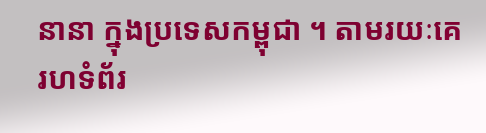នានា ក្នុងប្រទេសកម្ពុជា ។ តាមរយៈគេរហទំព័រ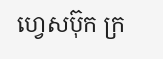ហ្វេសប៊ុក ក្រ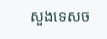សួងទេសច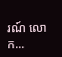រណ៍ លោក...